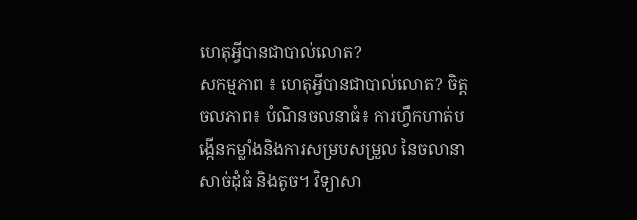ហេតុអ្វីបានជាបាល់លោត?
សកម្មភាព ៖ ហេតុអ្វីបានជាបាល់លោត? ចិត្តចលភាព៖ បំណិនចលនាធំ៖ ការហ្វឹកហាត់បង្កើនកម្លាំងនិងការសម្របសម្រួល នៃចលានាសាច់ដុំធំ និងតូច។ វិទ្យាសា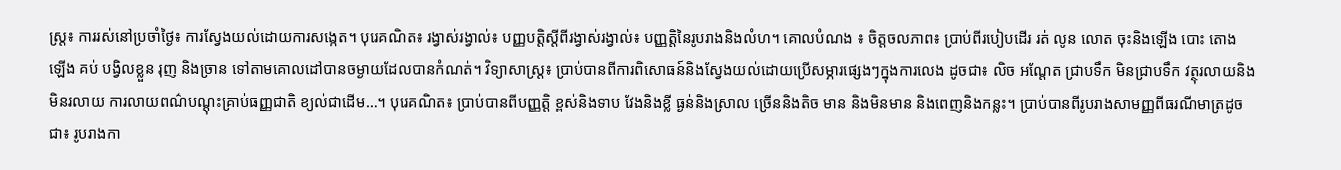ស្រ្ត៖ ការរស់នៅប្រចាំថ្ងៃ៖ ការស្វែងយល់ដោយការសង្កេត។ បុរេគណិត៖ រង្វាស់រង្វាល់៖ បញ្ញបតិ្តស្ដីពីរង្វាស់រង្វាល់៖ បញ្ញតិ្តនៃរូបរាងនិងលំហ។ គោលបំណង ៖ ចិត្តចលភាព៖ ប្រាប់ពីរបៀបដើរ រត់ លូន លោត ចុះនិងឡើង បោះ តោង ឡើង គប់ បង្វិលខ្លួន រុញ និងច្រាន ទៅតាមគោលដៅបានចម្ងាយដែលបានកំណត់។ វិទ្យាសាស្រ្ត៖ ប្រាប់បានពីការពិសោធន៍និងស្វែងយល់ដោយប្រើសម្ភារផ្សេងៗក្នុងការលេង ដូចជា៖ លិច អណ្ដែត ជ្រាបទឹក មិនជ្រាបទឹក វត្ថុរលាយនិងមិនរលាយ ការលាយពណ៌បណ្ដុះគ្រាប់ធញ្ញជាតិ ខ្យល់ជាដើម…។ បុរេគណិត៖ ប្រាប់បានពីបញ្ញត្តិ ខ្ពស់និងទាប វែងនិងខ្លី ធ្ងន់និងស្រាល ច្រើននិងតិច មាន និងមិនមាន និងពេញនិងកន្លះ។ ប្រាប់បានពីរូបរាងសាមញ្ញពីធរណីមាត្រដូចជា៖ រូបរាងកា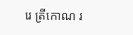រេ ត្រីកោណ រ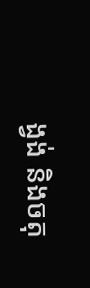ង្វង់ និងចតុ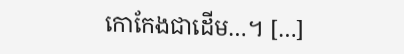កោកែងជាដើម…។ […]